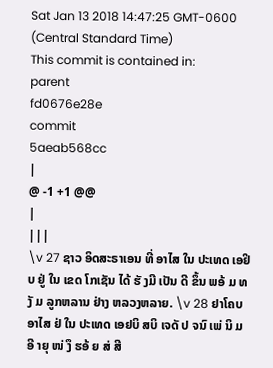Sat Jan 13 2018 14:47:25 GMT-0600 (Central Standard Time)
This commit is contained in:
parent
fd0676e28e
commit
5aeab568cc
|
@ -1 +1 @@
|
|||
\v 27 ຊາວ ອິດສະຣາເອນ ທີ່ ອາໄສ ໃນ ປະເທດ ເອຢິບ ຢູ່ ໃນ ເຂດ ໂກເຊັນ ໄດ້ ຮັ ງມີ ເປັນ ດີ ຂຶ້ນ ພອ້ ມ ທງັ ມ ລູກຫລານ ຢ່າງ ຫລວງຫລາຍ. \v 28 ຢາໂຄບ ອາໄສ ຢ່ ໃນ ປະເທດ ເອຢບິ ສບິ ເຈດັ ປ ຈນົ ເພ່ ນິ ມ ອີ າຍຸ ໜ່ ງຶ ຮອ້ ຍ ສ່ ສີ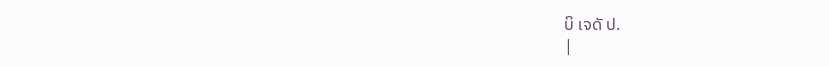ບິ ເຈດັ ປ.
|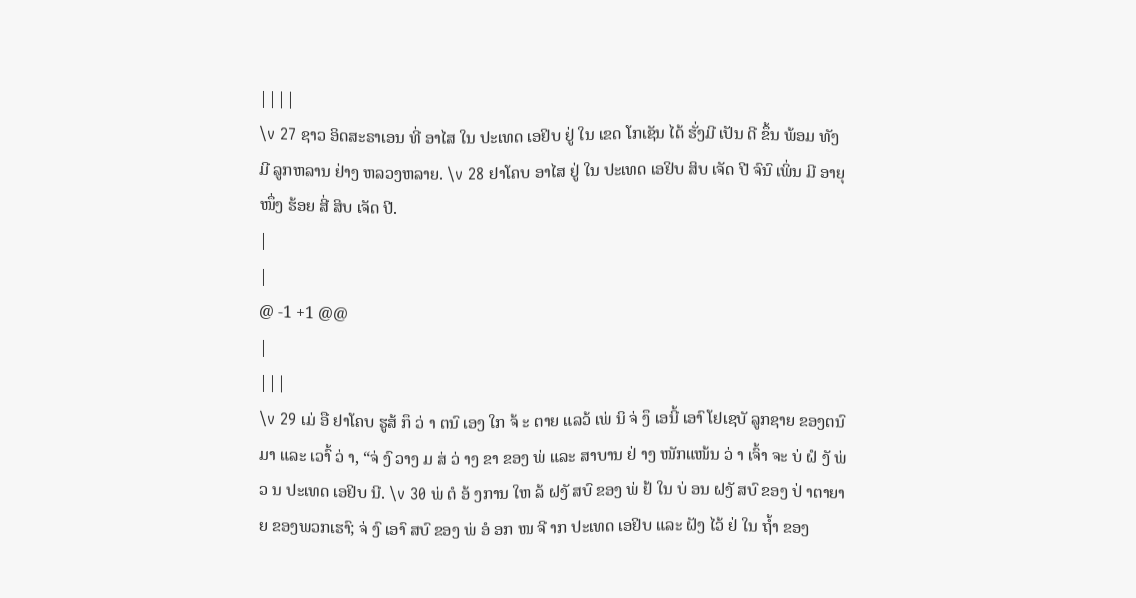||||
\v 27 ຊາວ ອິດສະຣາເອນ ທີ່ ອາໄສ ໃນ ປະເທດ ເອຢິບ ຢູ່ ໃນ ເຂດ ໂກເຊັນ ໄດ້ ຮັ່ງມີ ເປັນ ດີ ຂຶ້ນ ພ້ອມ ທັງ ມີ ລູກຫລານ ຢ່າງ ຫລວງຫລາຍ. \v 28 ຢາໂຄບ ອາໄສ ຢູ່ ໃນ ປະເທດ ເອຢິບ ສິບ ເຈັດ ປີ ຈົນົ ເພິ່ນ ມີ ອາຍຸ ໜຶ່ງ ຮ້ອຍ ສີ່ ສິບ ເຈັດ ປີ.
|
|
@ -1 +1 @@
|
|||
\v 29 ເມ່ ອື ຢາໂຄບ ຮູສ້ ກຶ ວ່ າ ຕນົ ເອງ ໃກ ຈ້ ະ ຕາຍ ແລວ້ ເພ່ ນິ ຈ່ ງຶ ເອນີ້ ເອາົ ໂຢເຊບັ ລູກຊາຍ ຂອງຕນົ ມາ ແລະ ເວາົ້ ວ່ າ, “ຈ່ ງົ ວາງ ມ ສ່ ວ່ າງ ຂາ ຂອງ ພ່ ແລະ ສາບານ ຢ່ າງ ໜັກແໜ້ນ ວ່ າ ເຈົ້າ ຈະ ບ່ ຝໍ ງັ ພ່ ວ ນ ປະເທດ ເອຢິບ ນີ. \v 30 ພ່ ຕໍ ອ້ ງການ ໃຫ ລ້ ຝງັ ສບົ ຂອງ ພ່ ຢ້ ໃນ ບ່ ອນ ຝງັ ສບົ ຂອງ ປ່ າຕາຍາຍ ຂອງພວກເຮາົ; ຈ່ ງົ ເອາົ ສບົ ຂອງ ພ່ ອໍ ອກ ໜ ຈີ າກ ປະເທດ ເອຢິບ ແລະ ຝັງ ໄວ້ ຢ່ ໃນ ຖໍ້າ ຂອງ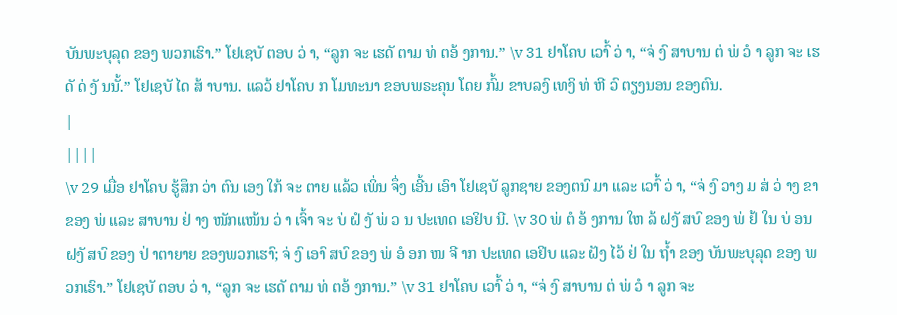ບັນພະບຸລຸດ ຂອງ ພວກເຮົາ.” ໂຢເຊບັ ຕອບ ວ່ າ, “ລູກ ຈະ ເຮດັ ຕາມ ທ່ ຕອ້ ງການ.” \v 31 ຢາໂຄບ ເວາົ້ ວ່ າ, “ຈ່ ງົ ສາບານ ຕ່ ພ່ ວໍ າ ລູກ ຈະ ເຮດັ ດ່ ງັ ນນັ້.” ໂຢເຊບັ ໄດ ສ້ າບານ. ແລວ້ ຢາໂຄບ ກ ໂມທະນາ ຂອບພຣະຄຸນ ໂດຍ ກົ້ມ ຂາບລງົ ເທງິ ທ່ ຫີ ວົ ຕຽງນອນ ຂອງຕົນ.
|
||||
\v 29 ເມື່ອ ຢາໂຄບ ຮູ້ສຶກ ວ່າ ຕົນ ເອງ ໃກ້ ຈະ ຕາຍ ແລ້ວ ເພິ່ນ ຈຶ່ງ ເອີ້ນ ເອົາ ໂຢເຊບັ ລູກຊາຍ ຂອງຕນົ ມາ ແລະ ເວາົ້ ວ່ າ, “ຈ່ ງົ ວາງ ມ ສ່ ວ່ າງ ຂາ ຂອງ ພ່ ແລະ ສາບານ ຢ່ າງ ໜັກແໜ້ນ ວ່ າ ເຈົ້າ ຈະ ບ່ ຝໍ ງັ ພ່ ວ ນ ປະເທດ ເອຢິບ ນີ. \v 30 ພ່ ຕໍ ອ້ ງການ ໃຫ ລ້ ຝງັ ສບົ ຂອງ ພ່ ຢ້ ໃນ ບ່ ອນ ຝງັ ສບົ ຂອງ ປ່ າຕາຍາຍ ຂອງພວກເຮາົ; ຈ່ ງົ ເອາົ ສບົ ຂອງ ພ່ ອໍ ອກ ໜ ຈີ າກ ປະເທດ ເອຢິບ ແລະ ຝັງ ໄວ້ ຢ່ ໃນ ຖໍ້າ ຂອງ ບັນພະບຸລຸດ ຂອງ ພວກເຮົາ.” ໂຢເຊບັ ຕອບ ວ່ າ, “ລູກ ຈະ ເຮດັ ຕາມ ທ່ ຕອ້ ງການ.” \v 31 ຢາໂຄບ ເວາົ້ ວ່ າ, “ຈ່ ງົ ສາບານ ຕ່ ພ່ ວໍ າ ລູກ ຈະ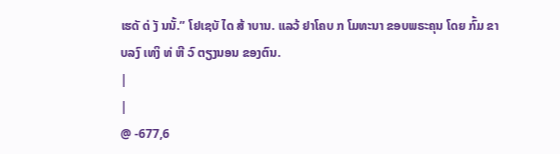ເຮດັ ດ່ ງັ ນນັ້.” ໂຢເຊບັ ໄດ ສ້ າບານ. ແລວ້ ຢາໂຄບ ກ ໂມທະນາ ຂອບພຣະຄຸນ ໂດຍ ກົ້ມ ຂາບລງົ ເທງິ ທ່ ຫີ ວົ ຕຽງນອນ ຂອງຕົນ.
|
|
@ -677,6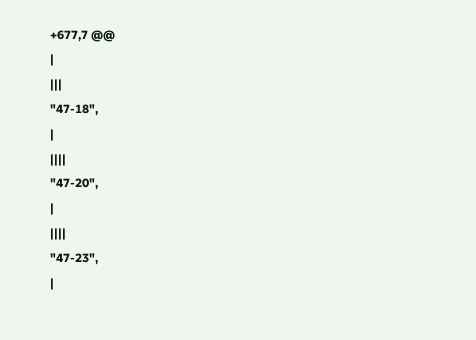+677,7 @@
|
|||
"47-18",
|
||||
"47-20",
|
||||
"47-23",
|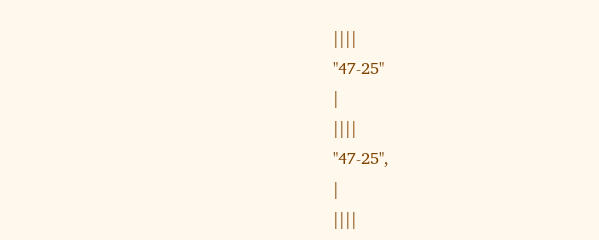||||
"47-25"
|
||||
"47-25",
|
||||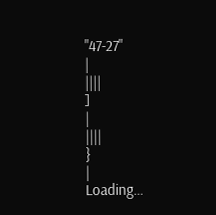"47-27"
|
||||
]
|
||||
}
|
Loading…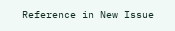Reference in New Issue